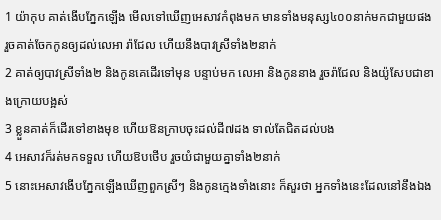1 យ៉ាកុប គាត់ងើបភ្នែកឡើង មើលទៅឃើញអេសាវកំពុងមក មានទាំងមនុស្ស៤០០នាក់មកជាមួយផង រួចគាត់ចែកកូនឲ្យដល់លេអា រ៉ាជែល ហើយនឹងបាវស្រីទាំង២នាក់
2 គាត់ឲ្យបាវស្រីទាំង២ និងកូនគេដើរទៅមុន បន្ទាប់មក លេអា និងកូននាង រួចរ៉ាជែល និងយ៉ូសែបជាខាងក្រោយបង្អស់
3 ខ្លួនគាត់ក៏ដើរទៅខាងមុខ ហើយឱនក្រាបចុះដល់ដី៧ដង ទាល់តែជិតដល់បង
4 អេសាវក៏រត់មកទទួល ហើយឱបថើប រួចយំជាមួយគ្នាទាំង២នាក់
5 នោះអេសាវងើបភ្នែកឡើងឃើញពួកស្រីៗ និងកូនក្មេងទាំងនោះ ក៏សួរថា អ្នកទាំងនេះដែលនៅនឹងឯង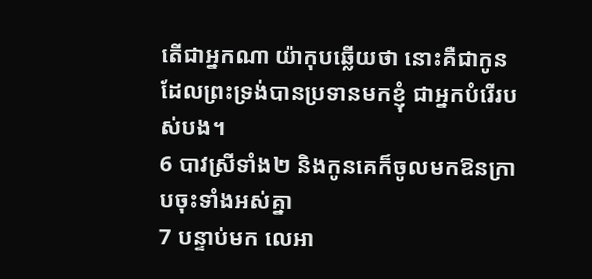តើជាអ្នកណា យ៉ាកុបឆ្លើយថា នោះគឺជាកូន ដែលព្រះទ្រង់បានប្រទានមកខ្ញុំ ជាអ្នកបំរើរបស់បង។
6 បាវស្រីទាំង២ និងកូនគេក៏ចូលមកឱនក្រាបចុះទាំងអស់គ្នា
7 បន្ទាប់មក លេអា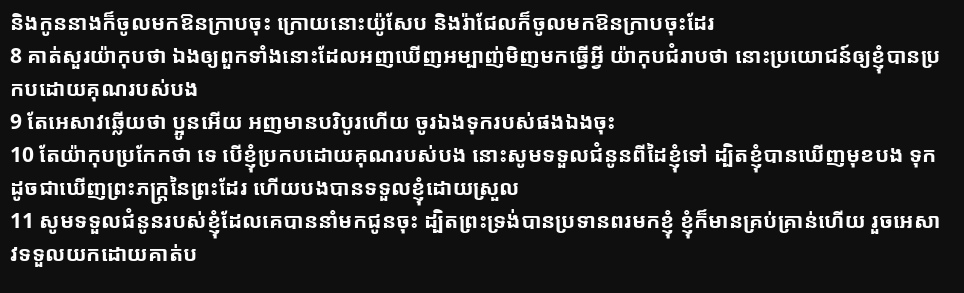និងកូននាងក៏ចូលមកឱនក្រាបចុះ ក្រោយនោះយ៉ូសែប និងរ៉ាជែលក៏ចូលមកឱនក្រាបចុះដែរ
8 គាត់សួរយ៉ាកុបថា ឯងឲ្យពួកទាំងនោះដែលអញឃើញអម្បាញ់មិញមកធ្វើអ្វី យ៉ាកុបជំរាបថា នោះប្រយោជន៍ឲ្យខ្ញុំបានប្រកបដោយគុណរបស់បង
9 តែអេសាវឆ្លើយថា ប្អូនអើយ អញមានបរិបូរហើយ ចូរឯងទុករបស់ផងឯងចុះ
10 តែយ៉ាកុបប្រកែកថា ទេ បើខ្ញុំប្រកបដោយគុណរបស់បង នោះសូមទទួលជំនូនពីដៃខ្ញុំទៅ ដ្បិតខ្ញុំបានឃើញមុខបង ទុកដូចជាឃើញព្រះភក្ត្រនៃព្រះដែរ ហើយបងបានទទួលខ្ញុំដោយស្រួល
11 សូមទទួលជំនូនរបស់ខ្ញុំដែលគេបាននាំមកជូនចុះ ដ្បិតព្រះទ្រង់បានប្រទានពរមកខ្ញុំ ខ្ញុំក៏មានគ្រប់គ្រាន់ហើយ រួចអេសាវទទួលយកដោយគាត់ប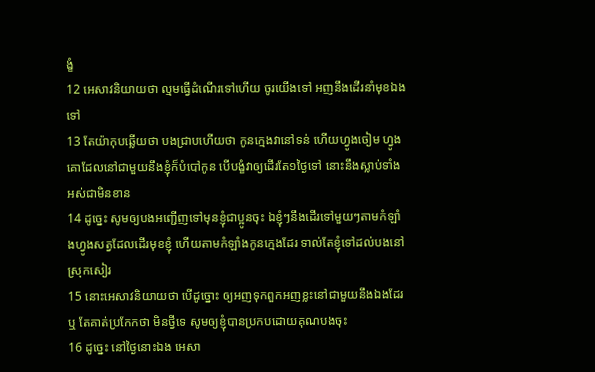ង្ខំ
12 អេសាវនិយាយថា ល្មមធ្វើដំណើរទៅហើយ ចូរយើងទៅ អញនឹងដើរនាំមុខឯងទៅ
13 តែយ៉ាកុបឆ្លើយថា បងជ្រាបហើយថា កូនក្មេងវានៅទន់ ហើយហ្វូងចៀម ហ្វូងគោដែលនៅជាមួយនឹងខ្ញុំក៏បំបៅកូន បើបង្ខំវាឲ្យដើរតែ១ថ្ងៃទៅ នោះនឹងស្លាប់ទាំងអស់ជាមិនខាន
14 ដូច្នេះ សូមឲ្យបងអញ្ជើញទៅមុនខ្ញុំជាប្អូនចុះ ឯខ្ញុំៗនឹងដើរទៅមួយៗតាមកំឡាំងហ្វូងសត្វដែលដើរមុខខ្ញុំ ហើយតាមកំឡាំងកូនក្មេងដែរ ទាល់តែខ្ញុំទៅដល់បងនៅស្រុកសៀរ
15 នោះអេសាវនិយាយថា បើដូច្នោះ ឲ្យអញទុកពួកអញខ្លះនៅជាមួយនឹងឯងដែរឬ តែគាត់ប្រកែកថា មិនថ្វីទេ សូមឲ្យខ្ញុំបានប្រកបដោយគុណបងចុះ
16 ដូច្នេះ នៅថ្ងៃនោះឯង អេសា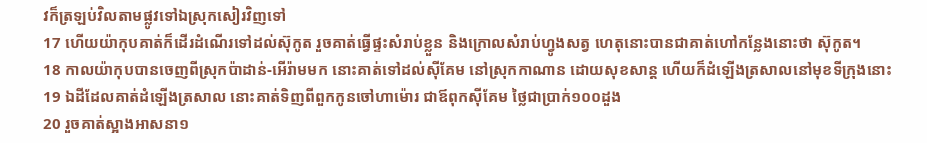វក៏ត្រឡប់វិលតាមផ្លូវទៅឯស្រុកសៀរវិញទៅ
17 ហើយយ៉ាកុបគាត់ក៏ដើរដំណើរទៅដល់ស៊ុកូត រួចគាត់ធ្វើផ្ទះសំរាប់ខ្លួន និងក្រោលសំរាប់ហ្វូងសត្វ ហេតុនោះបានជាគាត់ហៅកន្លែងនោះថា ស៊ុកូត។
18 កាលយ៉ាកុបបានចេញពីស្រុកប៉ាដាន់-អើរ៉ាមមក នោះគាត់ទៅដល់ស៊ីគែម នៅស្រុកកាណាន ដោយសុខសាន្ត ហើយក៏ដំឡើងត្រសាលនៅមុខទីក្រុងនោះ
19 ឯដីដែលគាត់ដំឡើងត្រសាល នោះគាត់ទិញពីពួកកូនចៅហាម៉ោរ ជាឪពុកស៊ីគែម ថ្លៃជាប្រាក់១០០ដួង
20 រួចគាត់ស្អាងអាសនា១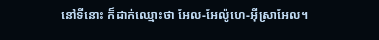នៅទីនោះ ក៏ដាក់ឈ្មោះថា អែល-អែល៉ូហេ-អ៊ីស្រាអែល។